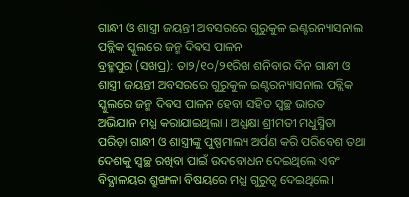ଗାନ୍ଧୀ ଓ ଶାସ୍ତ୍ରୀ ଜୟନ୍ତୀ ଅବସରରେ ଗୁରୁକୁଳ ଇଣ୍ଟରନ୍ୟାସନାଲ ପବ୍ଲିକ ସ୍କୁଲରେ ଜନ୍ମ ଦିଵସ ପାଳନ
ବ୍ରହ୍ମପୁର (ସଖପ୍ର): ତା୨/୧୦/୨୧ରିଖ ଶନିବାର ଦିନ ଗାନ୍ଧୀ ଓ ଶାସ୍ତ୍ରୀ ଜୟନ୍ତୀ ଅବସରରେ ଗୁରୁକୁଳ ଇଣ୍ଟରନ୍ୟାସନାଲ ପବ୍ଲିକ ସ୍କୁଲରେ ଜନ୍ମ ଦିଵସ ପାଳନ ହେବା ସହିତ ସ୍ୱଚ୍ଛ ଭାରତ ଅଭିଯାନ ମଧ୍ଯ କରାଯାଇଥିଲା । ଅଧ୍ଯକ୍ଷା ଶ୍ରୀମତୀ ମଧୁସ୍ମିତା ପରିଡ଼ା ଗାନ୍ଧୀ ଓ ଶାସ୍ତ୍ରୀଙ୍କୁ ପୁଷ୍ପମାଲ୍ୟ ଅର୍ପଣ କରି ପରିବେଶ ତଥା ଦେଶକୁ ସ୍ୱଚ୍ଛ ରଖିବା ପାଇଁ ଉଦବୋଧନ ଦେଇଥିଲେ ଏବଂ ବିଦ୍ଯାଳୟର ଶ୍ରୁଙ୍ଖଳା ବିଷୟରେ ମଧ୍ଯ ଗୁରୁତ୍ବ ଦେଇଥିଲେ।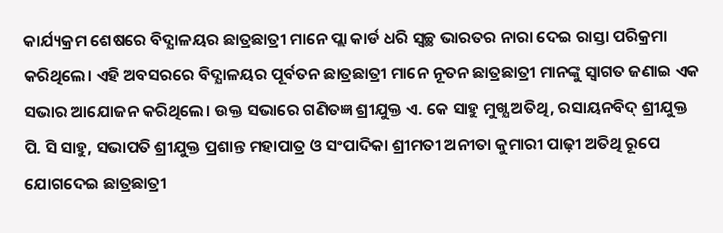କାର୍ଯ୍ୟକ୍ରମ ଶେଷରେ ବିଦ୍ଯାଳୟର ଛାତ୍ରଛାତ୍ରୀ ମାନେ ପ୍ଲା କାର୍ଡ ଧରି ସ୍ବଚ୍ଛ ଭାରତର ନାରା ଦେଇ ରାସ୍ତା ପରିକ୍ରମା କରିଥିଲେ। ଏହି ଅବସରରେ ବିଦ୍ଯାଳୟର ପୂର୍ବତନ ଛାତ୍ରଛାତ୍ରୀ ମାନେ ନୂତନ ଛାତ୍ରଛାତ୍ରୀ ମାନଙ୍କୁ ସ୍ବାଗତ ଜଣାଇ ଏକ ସଭାର ଆଯୋଜନ କରିଥିଲେ। ଉକ୍ତ ସଭାରେ ଗଣିତଜ୍ଞ ଶ୍ରୀଯୁକ୍ତ ଏ. କେ ସାହୁ ମୁଖ୍ଯ ଅତିଥି, ରସାୟନବିଦ୍ ଶ୍ରୀଯୁକ୍ତ ପି. ସି ସାହୁ, ସଭାପତି ଶ୍ରୀଯୁକ୍ତ ପ୍ରଶାନ୍ତ ମହାପାତ୍ର ଓ ସଂପାଦିକା ଶ୍ରୀମତୀ ଅନୀତା କୁମାରୀ ପାଢ଼ୀ ଅତିଥି ରୂପେ ଯୋଗଦେଇ ଛାତ୍ରଛାତ୍ରୀ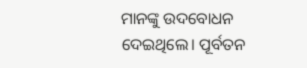ମାନଙ୍କୁ ଉଦବୋଧନ ଦେଇଥିଲେ। ପୂର୍ବତନ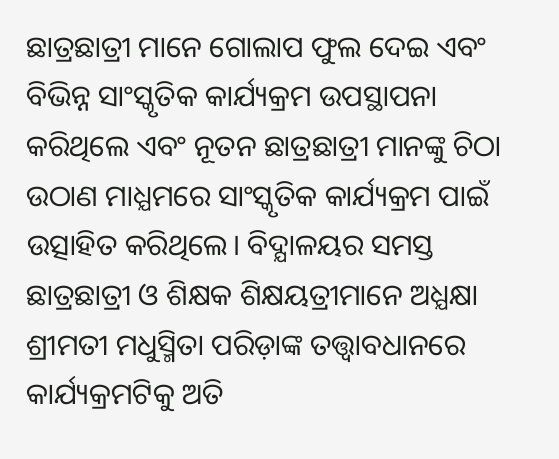ଛାତ୍ରଛାତ୍ରୀ ମାନେ ଗୋଲାପ ଫୁଲ ଦେଇ ଏବଂ ବିଭିନ୍ନ ସାଂସ୍କୃତିକ କାର୍ଯ୍ୟକ୍ରମ ଉପସ୍ଥାପନା କରିଥିଲେ ଏବଂ ନୂତନ ଛାତ୍ରଛାତ୍ରୀ ମାନଙ୍କୁ ଚିଠା ଉଠାଣ ମାଧ୍ଯମରେ ସାଂସ୍କୃତିକ କାର୍ଯ୍ୟକ୍ରମ ପାଇଁ ଉତ୍ସାହିତ କରିଥିଲେ। ବିଦ୍ଯାଳୟର ସମସ୍ତ ଛାତ୍ରଛାତ୍ରୀ ଓ ଶିକ୍ଷକ ଶିକ୍ଷୟତ୍ରୀମାନେ ଅଧ୍ଯକ୍ଷା ଶ୍ରୀମତୀ ମଧୁସ୍ମିତା ପରିଡ଼ାଙ୍କ ତତ୍ତ୍ବାବଧାନରେ କାର୍ଯ୍ୟକ୍ରମଟିକୁ ଅତି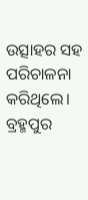ଉତ୍ସାହର ସହ ପରିଚାଳନା କରିଥିଲେ।
ବ୍ରହ୍ମପୁର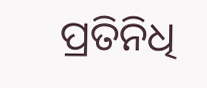ପ୍ରତିନିଧି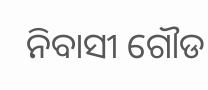ନିବାସୀ ଗୌଡ